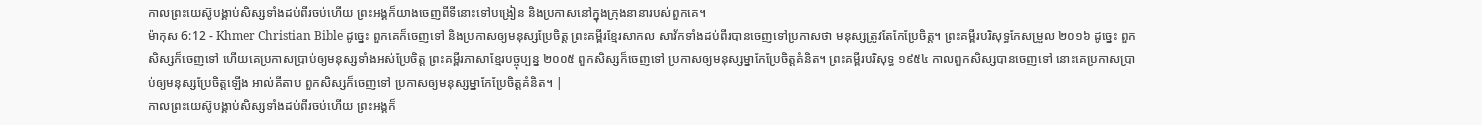កាលព្រះយេស៊ូបង្គាប់សិស្សទាំងដប់ពីរចប់ហើយ ព្រះអង្គក៏យាងចេញពីទីនោះទៅបង្រៀន និងប្រកាសនៅក្នុងក្រុងនានារបស់ពួកគេ។
ម៉ាកុស 6:12 - Khmer Christian Bible ដូច្នេះ ពួកគេក៏ចេញទៅ និងប្រកាសឲ្យមនុស្សប្រែចិត្ដ ព្រះគម្ពីរខ្មែរសាកល សាវ័កទាំងដប់ពីរបានចេញទៅប្រកាសថា មនុស្សត្រូវតែកែប្រែចិត្ត។ ព្រះគម្ពីរបរិសុទ្ធកែសម្រួល ២០១៦ ដូច្នេះ ពួកសិស្សក៏ចេញទៅ ហើយគេប្រកាសប្រាប់ឲ្យមនុស្សទាំងអស់ប្រែចិត្ត ព្រះគម្ពីរភាសាខ្មែរបច្ចុប្បន្ន ២០០៥ ពួកសិស្សក៏ចេញទៅ ប្រកាសឲ្យមនុស្សម្នាកែប្រែចិត្តគំនិត។ ព្រះគម្ពីរបរិសុទ្ធ ១៩៥៤ កាលពួកសិស្សបានចេញទៅ នោះគេប្រកាសប្រាប់ឲ្យមនុស្សប្រែចិត្តឡើង អាល់គីតាប ពួកសិស្សក៏ចេញទៅ ប្រកាសឲ្យមនុស្សម្នាកែប្រែចិត្ដគំនិត។ |
កាលព្រះយេស៊ូបង្គាប់សិស្សទាំងដប់ពីរចប់ហើយ ព្រះអង្គក៏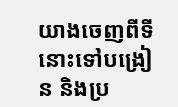យាងចេញពីទីនោះទៅបង្រៀន និងប្រ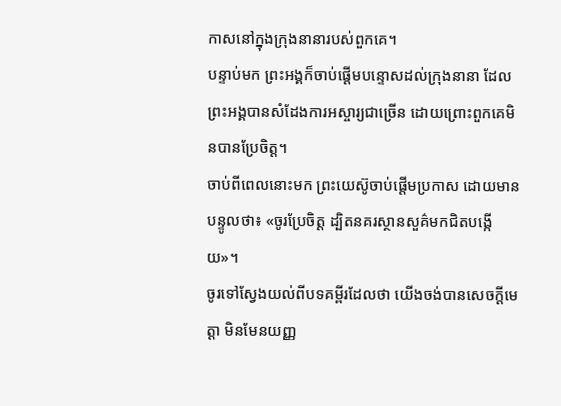កាសនៅក្នុងក្រុងនានារបស់ពួកគេ។
បន្ទាប់មក ព្រះអង្គក៏ចាប់ផ្ដើមបន្ទោសដល់ក្រុងនានា ដែលព្រះអង្គបានសំដែងការអស្ចារ្យជាច្រើន ដោយព្រោះពួកគេមិនបានប្រែចិត្ត។
ចាប់ពីពេលនោះមក ព្រះយេស៊ូចាប់ផ្ដើមប្រកាស ដោយមានបន្ទូលថា៖ «ចូរប្រែចិត្ដ ដ្បិតនគរស្ថានសួគ៌មកជិតបង្កើយ»។
ចូរទៅស្វែងយល់ពីបទគម្ពីរដែលថា យើងចង់បានសេចក្ដីមេត្ដា មិនមែនយញ្ញ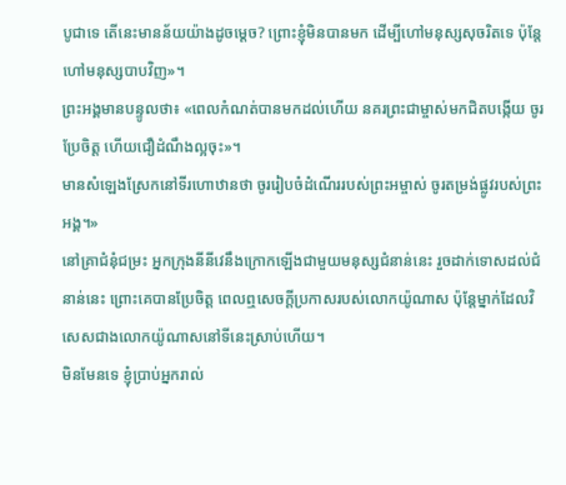បូជាទេ តើនេះមានន័យយ៉ាងដូចម្ដេច? ព្រោះខ្ញុំមិនបានមក ដើម្បីហៅមនុស្សសុចរិតទេ ប៉ុន្ដែហៅមនុស្សបាបវិញ»។
ព្រះអង្គមានបន្ទូលថា៖ «ពេលកំណត់បានមកដល់ហើយ នគរព្រះជាម្ចាស់មកជិតបង្កើយ ចូរប្រែចិត្ដ ហើយជឿដំណឹងល្អចុះ»។
មានសំឡេងស្រែកនៅទីរហោឋានថា ចូររៀបចំដំណើររបស់ព្រះអម្ចាស់ ចូរតម្រង់ផ្លូវរបស់ព្រះអង្គ។»
នៅគ្រាជំនុំជម្រះ អ្នកក្រុងនីនីវេនឹងក្រោកឡើងជាមួយមនុស្សជំនាន់នេះ រួចដាក់ទោសដល់ជំនាន់នេះ ព្រោះគេបានប្រែចិត្ដ ពេលឮសេចក្ដីប្រកាសរបស់លោកយ៉ូណាស ប៉ុន្ដែម្នាក់ដែលវិសេសជាងលោកយ៉ូណាសនៅទីនេះស្រាប់ហើយ។
មិនមែនទេ ខ្ញុំប្រាប់អ្នករាល់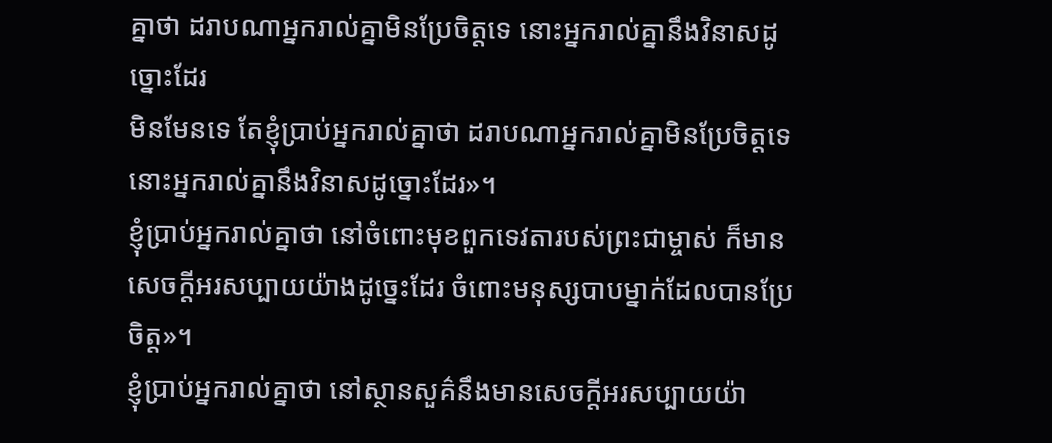គ្នាថា ដរាបណាអ្នករាល់គ្នាមិនប្រែចិត្ដទេ នោះអ្នករាល់គ្នានឹងវិនាសដូច្នោះដែរ
មិនមែនទេ តែខ្ញុំប្រាប់អ្នករាល់គ្នាថា ដរាបណាអ្នករាល់គ្នាមិនប្រែចិត្ដទេ នោះអ្នករាល់គ្នានឹងវិនាសដូច្នោះដែរ»។
ខ្ញុំប្រាប់អ្នករាល់គ្នាថា នៅចំពោះមុខពួកទេវតារបស់ព្រះជាម្ចាស់ ក៏មានសេចក្ដីអរសប្បាយយ៉ាងដូច្នេះដែរ ចំពោះមនុស្សបាបម្នាក់ដែលបានប្រែចិត្ដ»។
ខ្ញុំប្រាប់អ្នករាល់គ្នាថា នៅស្ថានសួគ៌នឹងមានសេចក្ដីអរសប្បាយយ៉ា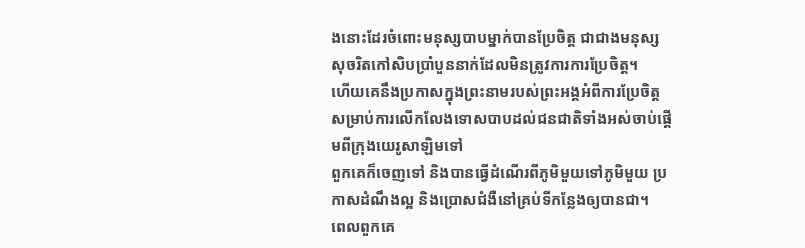ងនោះដែរចំពោះមនុស្សបាបម្នាក់បានប្រែចិត្ដ ជាជាងមនុស្សសុចរិតកៅសិបប្រាំបួននាក់ដែលមិនត្រូវការការប្រែចិត្ដ។
ហើយគេនឹងប្រកាសក្នុងព្រះនាមរបស់ព្រះអង្គអំពីការប្រែចិត្ដសម្រាប់ការលើកលែងទោសបាបដល់ជនជាតិទាំងអស់ចាប់ផ្ដើមពីក្រុងយេរូសាឡិមទៅ
ពួកគេក៏ចេញទៅ និងបានធ្វើដំណើរពីភូមិមួយទៅភូមិមួយ ប្រកាសដំណឹងល្អ និងប្រោសជំងឺនៅគ្រប់ទីកន្លែងឲ្យបានជា។
ពេលពួកគេ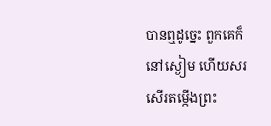បានឮដូច្នេះ ពួកគេក៏នៅស្ងៀម ហើយសរសើរតម្កើងព្រះ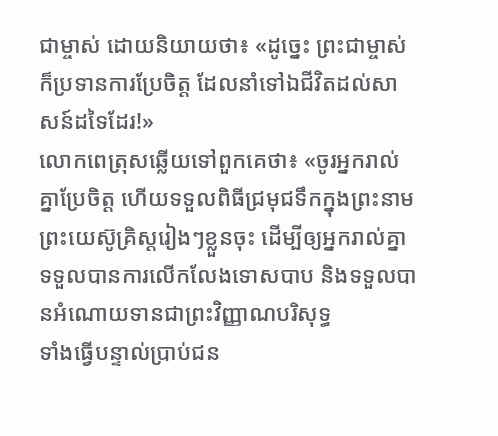ជាម្ចាស់ ដោយនិយាយថា៖ «ដូច្នេះ ព្រះជាម្ចាស់ក៏ប្រទានការប្រែចិត្ដ ដែលនាំទៅឯជីវិតដល់សាសន៍ដទៃដែរ!»
លោកពេត្រុសឆ្លើយទៅពួកគេថា៖ «ចូរអ្នករាល់គ្នាប្រែចិត្ដ ហើយទទួលពិធីជ្រមុជទឹកក្នុងព្រះនាមព្រះយេស៊ូគ្រិស្ដរៀងៗខ្លួនចុះ ដើម្បីឲ្យអ្នករាល់គ្នាទទួលបានការលើកលែងទោសបាប និងទទួលបានអំណោយទានជាព្រះវិញ្ញាណបរិសុទ្ធ
ទាំងធ្វើបន្ទាល់ប្រាប់ជន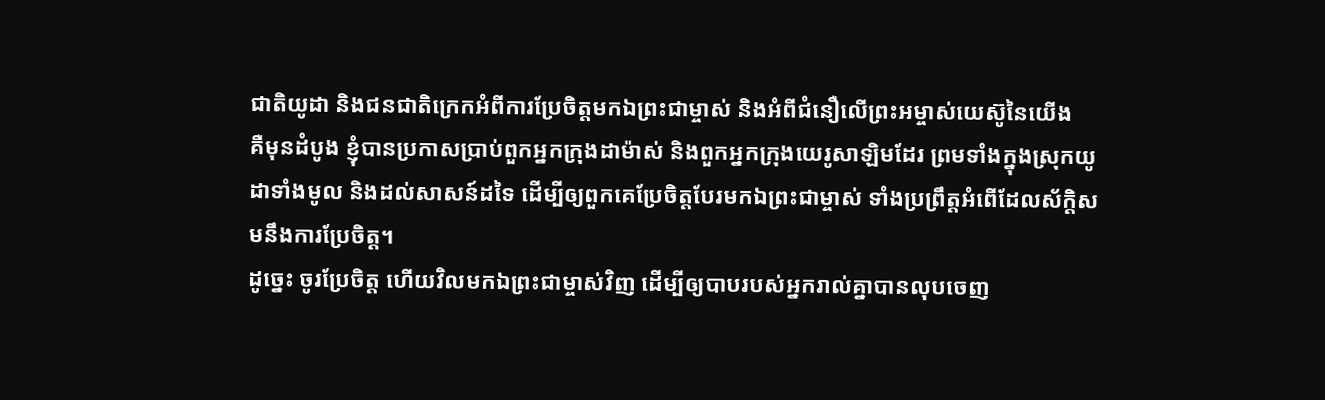ជាតិយូដា និងជនជាតិក្រេកអំពីការប្រែចិត្តមកឯព្រះជាម្ចាស់ និងអំពីជំនឿលើព្រះអម្ចាស់យេស៊ូនៃយើង
គឺមុនដំបូង ខ្ញុំបានប្រកាសប្រាប់ពួកអ្នកក្រុងដាម៉ាស់ និងពួកអ្នកក្រុងយេរូសាឡិមដែរ ព្រមទាំងក្នុងស្រុកយូដាទាំងមូល និងដល់សាសន៍ដទៃ ដើម្បីឲ្យពួកគេប្រែចិត្ដបែរមកឯព្រះជាម្ចាស់ ទាំងប្រព្រឹត្ដអំពើដែលស័ក្ដិសមនឹងការប្រែចិត្ដ។
ដូច្នេះ ចូរប្រែចិត្ដ ហើយវិលមកឯព្រះជាម្ចាស់វិញ ដើម្បីឲ្យបាបរបស់អ្នករាល់គ្នាបានលុបចេញ